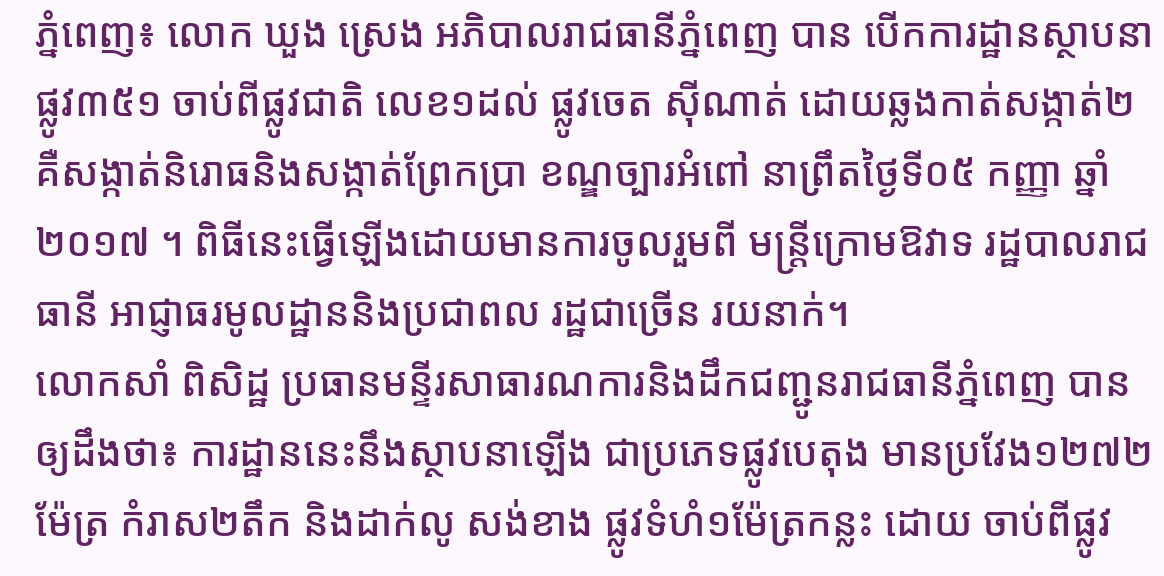ភ្នំពេញ៖ លោក ឃួង ស្រេង អភិបាលរាជធានីភ្នំពេញ បាន បើកការដ្ឋានស្ថាបនាផ្លូវ៣៥១ ចាប់ពីផ្លូវជាតិ លេខ១ដល់ ផ្លូវចេត ស៊ីណាត់ ដោយឆ្លងកាត់សង្កាត់២ គឺសង្កាត់និរោធនិងសង្កាត់ព្រែកប្រា ខណ្ឌច្បារអំពៅ នាព្រឹតថ្ងៃទី០៥ កញ្ញា ឆ្នាំ២០១៧ ។ ពិធីនេះធ្វើឡើងដោយមានការចូលរួមពី មន្ត្រីក្រោមឱវាទ រដ្ឋបាលរាជធានី អាជ្ញាធរមូលដ្ឋាននិងប្រជាពល រដ្ឋជាច្រើន រយនាក់។
លោកសាំ ពិសិដ្ឋ ប្រធានមន្ទីរសាធារណការនិងដឹកជញ្ជូនរាជធានីភ្នំពេញ បានឲ្យដឹងថា៖ ការដ្ឋាននេះនឹងស្ថាបនាឡើង ជាប្រភេទផ្លូវបេតុង មានប្រវែង១២៧២ម៉ែត្រ កំរាស២តឹក និងដាក់លូ សង់ខាង ផ្លូវទំហំ១ម៉ែត្រកន្លះ ដោយ ចាប់ពីផ្លូវ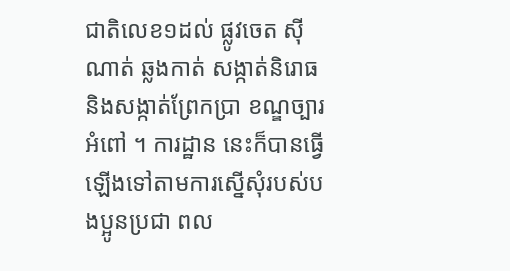ជាតិលេខ១ដល់ ផ្លូវចេត ស៊ីណាត់ ឆ្លងកាត់ សង្កាត់និរោធនិងសង្កាត់ព្រែកប្រា ខណ្ឌច្បារ អំពៅ ។ ការដ្ឋាន នេះក៏បានធ្វើឡើងទៅតាមការស្នើសុំរបស់បងប្អូនប្រជា ពល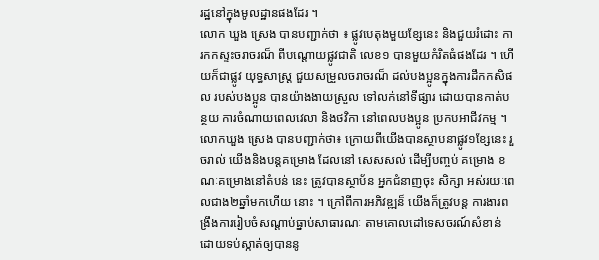រដ្ឋនៅក្នុងមូលដ្ឋានផងដែរ ។
លោក ឃួង ស្រេង បានបញ្ជាក់ថា ៖ ផ្លូវបេតុងមួយខ្សែនេះ និងជួយរំដោះ ការកកស្ទះចរាចរណ៏ ពីបណ្ដោយផ្លូវជាតិ លេខ១ បានមួយកំរិតធំផងដែរ ។ ហើយក៏ជាផ្លូវ យុទ្ធសាស្ដ្រ ជួយសម្រួលចរាចរណ៏ ដល់បងប្អូនក្នុងការដឹកកសិផល របស់បងប្អូន បានយ៉ាងងាយស្រួល ទៅលក់នៅទីផ្សារ ដោយបានកាត់បន្ថយ ការចំណាយពេលវេលា និងថវិកា នៅពេលបងប្អូន ប្រកបអាជីវកម្ម ។
លោកឃួង ស្រេង បានបញ្ជាក់ថា៖ ក្រោយពីយើងបានស្ថាបនាផ្លូវ១ខ្សែនេះ រួចរាល់ យើងនិងបន្ដគម្រោង ដែលនៅ សេសសល់ ដើម្បីបញ្ចប់ គម្រោង ខណៈគម្រោងនៅតំបន់ នេះ ត្រូវបានស្ថាប័ន អ្នកជំនាញចុះ សិក្សា អស់រយៈពេលជាង២ឆ្នាំមកហើយ នោះ ។ ក្រៅពីការអភិវឌ្ឍន៏ យើងក៏ត្រូវបន្ដ ការងារពង្រឹងការរៀបចំសណ្តាប់ធ្នាប់សាធារណៈ តាមគោលដៅទេសចរណ៍សំខាន់ ដោយទប់ស្កាត់ឲ្យបាននូ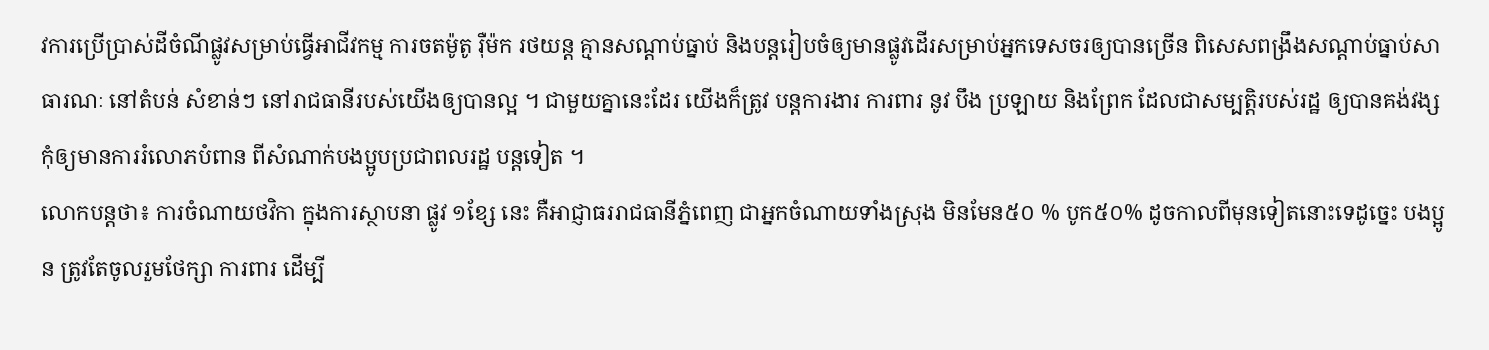វការប្រើប្រាស់ដីចំណីផ្លូវសម្រាប់ធ្វើអាជីវកម្ម ការចតម៉ូតូ រ៉ឺម៉ក រថយន្ត គ្មានសណ្តាប់ធ្នាប់ និងបន្តរៀបចំឲ្យមានផ្លូវដើរសម្រាប់អ្នកទេសចរឲ្យបានច្រើន ពិសេសពង្រឹងសណ្តាប់ធ្នាប់សាធារណៈ នៅតំបន់ សំខាន់ៗ នៅរាជធានីរបស់យើងឲ្យបានល្អ ។ ជាមួយគ្នានេះដែរ យើងក៏ត្រូវ បន្ដការងារ ការពារ នូវ បឹង ប្រឡាយ និងព្រែក ដែលជាសម្បត្ដិរបស់រដ្ឋ ឲ្យបានគង់វង្ស កុំឲ្យមានការរំលោភបំពាន ពីសំណាក់បងប្អូបប្រជាពលរដ្ឋ បន្ដទៀត ។
លោកបន្ដថា៖ ការចំណាយថវិកា ក្នុងការស្ថាបនា ផ្លូវ ១ខ្សែ នេះ គឺអាជ្ញាធររាជធានីភ្នំពេញ ជាអ្នកចំណាយទាំងស្រុង មិនមែន៥០ % បូក៥០% ដូចកាលពីមុនទៀតនោះទេដូច្នេះ បងប្អូន ត្រូវតែចូលរួមថែក្សា ការពារ ដើម្បី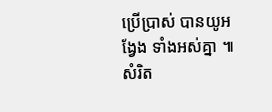ប្រើប្រាស់ បានយូអង្វែង ទាំងអស់គ្នា ៕ សំរិត